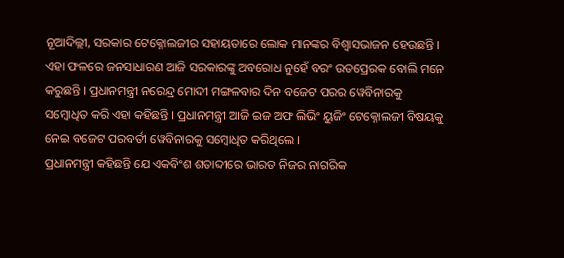ନୂଆଦିଲ୍ଲୀ, ସରକାର ଟେକ୍ନୋଲଜୀର ସହାୟତାରେ ଲୋକ ମାନଙ୍କର ବିଶ୍ୱାସଭାଜନ ହେଉଛନ୍ତି । ଏହା ଫଳରେ ଜନସାଧାରଣ ଆଜି ସରକାରଙ୍କୁ ଅବରୋଧ ନୁହେଁ ବରଂ ଉତପ୍ରେରକ ବୋଲି ମନେ କରୁଛନ୍ତି । ପ୍ରଧାନମନ୍ତ୍ରୀ ନରେନ୍ଦ୍ର ମୋଦୀ ମଙ୍ଗଳବାର ଦିନ ବଜେଟ ପରର ୱେବିନାରକୁ ସମ୍ବୋଧିତ କରି ଏହା କହିଛନ୍ତି । ପ୍ରଧାନମନ୍ତ୍ରୀ ଆଜି ଇଜ ଅଫ ଲିଭିଂ ୟୁଜିଂ ଟେକ୍ନୋଲଜୀ ବିଷୟକୁ ନେଇ ବଜେଟ ପରବର୍ତୀ ୱେବିନାରକୁ ସମ୍ବୋଧିତ କରିଥିଲେ ।
ପ୍ରଧାନମନ୍ତ୍ରୀ କହିଛନ୍ତି ଯେ ଏକବିଂଶ ଶତାବ୍ଦୀରେ ଭାରତ ନିଜର ନାଗରିକ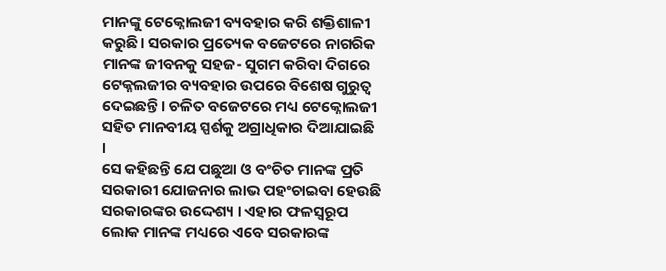ମାନଙ୍କୁ ଟେକ୍ନୋଲଜୀ ବ୍ୟବହାର କରି ଶକ୍ତିଶାଳୀ କରୁଛି। ସରକାର ପ୍ରତ୍ୟେକ ବଜେଟରେ ନାଗରିକ ମାନଙ୍କ ଜୀବନକୁ ସହଜ- ସୁଗମ କରିବା ଦିଗରେ ଟେକ୍ନଲଜୀର ବ୍ୟବହାର ଉପରେ ବିଶେଷ ଗୁରୁତ୍ୱ ଦେଇଛନ୍ତି । ଚଳିତ ବଜେଟରେ ମଧ୍ୟ ଟେକ୍ନୋଲଜୀ ସହିତ ମାନବୀୟ ସ୍ପର୍ଶକୁ ଅଗ୍ରାଧିକାର ଦିଆଯାଇଛି ।
ସେ କହିଛନ୍ତି ଯେ ପଛୁଆ ଓ ବଂଚିତ ମାନଙ୍କ ପ୍ରତି ସରକାରୀ ଯୋଜନାର ଲାଭ ପହଂଚାଇବା ହେଉଛି ସରକାରଙ୍କର ଉଦ୍ଦେଶ୍ୟ । ଏହାର ଫଳସ୍ୱରୂପ ଲୋକ ମାନଙ୍କ ମଧ୍ୟରେ ଏବେ ସରକାରଙ୍କ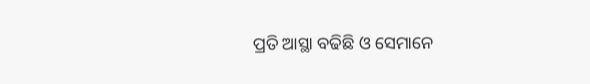ପ୍ରତି ଆସ୍ଥା ବଢିଛି ଓ ସେମାନେ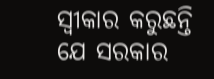ସ୍ୱୀକାର କରୁଛନ୍ତି ଯେ ସରକାର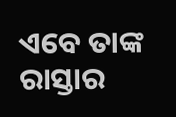ଏବେ ତାଙ୍କ ରାସ୍ତାର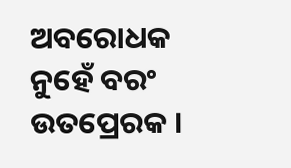ଅବରୋଧକ ନୁହେଁ ବରଂ ଉତପ୍ରେରକ ।